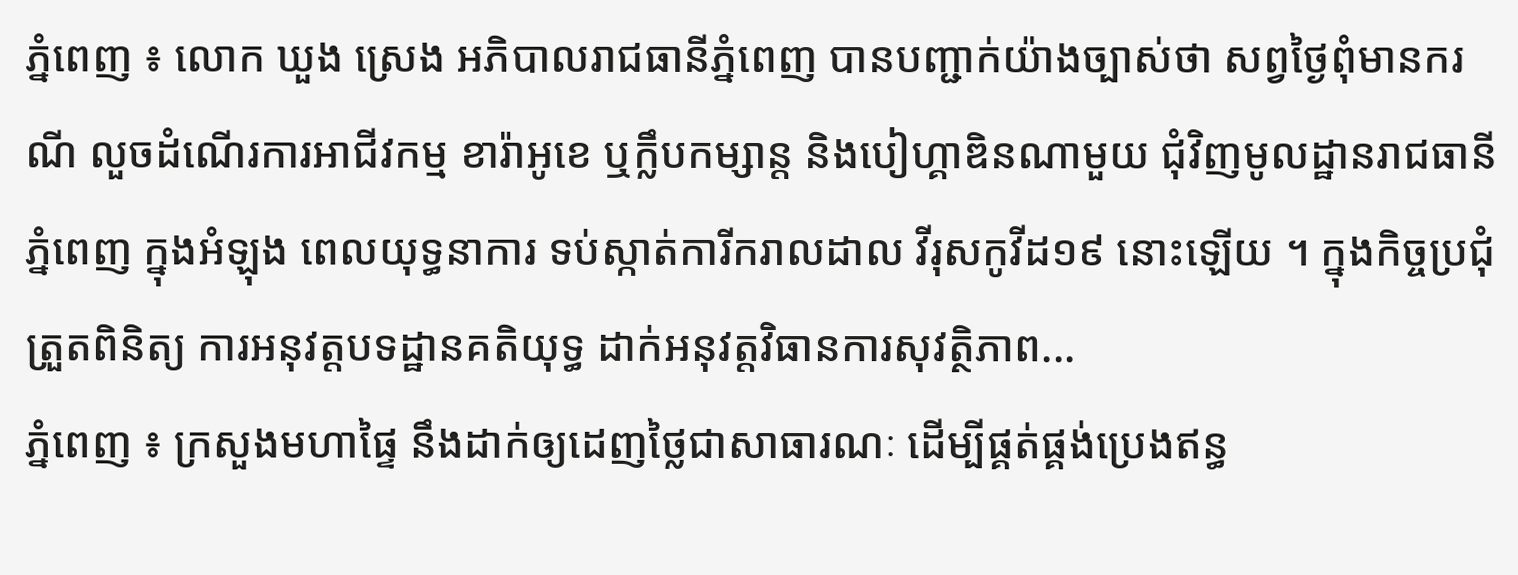ភ្នំពេញ ៖ លោក ឃួង ស្រេង អភិបាលរាជធានីភ្នំពេញ បានបញ្ជាក់យ៉ាងច្បាស់ថា សព្វថ្ងៃពុំមានករណី លួចដំណើរការអាជីវកម្ម ខារ៉ាអូខេ ឬក្លឹបកម្សាន្ត និងបៀហ្គាឌិនណាមួយ ជុំវិញមូលដ្ឋានរាជធានីភ្នំពេញ ក្នុងអំឡុង ពេលយុទ្ធនាការ ទប់ស្កាត់ការីករាលដាល វីរុសកូវីដ១៩ នោះឡើយ ។ ក្នុងកិច្ចប្រជុំត្រួតពិនិត្យ ការអនុវត្តបទដ្ឋានគតិយុទ្ធ ដាក់អនុវត្តវិធានការសុវត្ថិភាព...
ភ្នំពេញ ៖ ក្រសួងមហាផ្ទៃ នឹងដាក់ឲ្យដេញថ្លៃជាសាធារណៈ ដើម្បីផ្គត់ផ្គង់ប្រេងឥន្ធ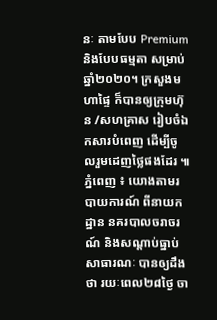នៈ តាមបែប Premium និងបែបធម្មតា សម្រាប់ឆ្នាំ២០២០។ ក្រសួងមហាផ្ទៃ ក៏បានឲ្យក្រុមហ៊ុន /សហគ្រាស រៀបចំឯកសារបំពេញ ដើម្បីចូលរួមដេញថ្លៃផងដែរ ៕
ភ្នំពេញ ៖ យោងតាមរបាយការណ៍ ពីនាយកដ្ឋាន នគរបាលចរាចរណ៍ និងសណ្តាប់ធ្នាប់ សាធារណៈ បានឲ្យដឹងថា រយៈពេល២៨ថ្ងៃ ចា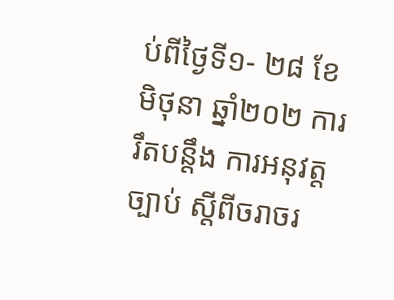ប់ពីថ្ងៃទី១- ២៨ ខែមិថុនា ឆ្នាំ២០២ ការ រឹតបន្ដឹង ការអនុវត្តច្បាប់ ស្ដីពីចរាចរ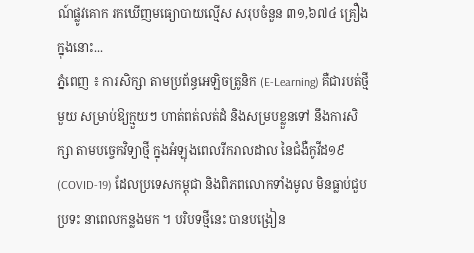ណ៍ផ្លូវគោក រកឃើញមធ្យោបាយល្មើស សរុបចំនួន ៣១,៦៧៤ គ្រឿង ក្នុងនោះ...
ភ្នំពេញ ៖ ការសិក្សា តាមប្រព័ន្ធអេឡិចត្រូនិក (E-Learning) គឺជារបត់ថ្មីមួយ សម្រាប់ឱ្យក្មួយៗ ហាត់ពត់លត់ដំ និងសម្របខ្លួនទៅ នឹងការសិក្សា តាមបច្ចេកវិទ្យាថ្មី ក្នុងអំឡុងពេលរីករាលដាល នៃជំងឺកូវីដ១៩ (COVID-19) ដែលប្រទេសកម្ពុជា និងពិភពលោកទាំងមូល មិនធ្លាប់ជួបប្រទះ នាពេលកន្លងមក ។ បរិបទថ្មីនេះ បានបង្រៀន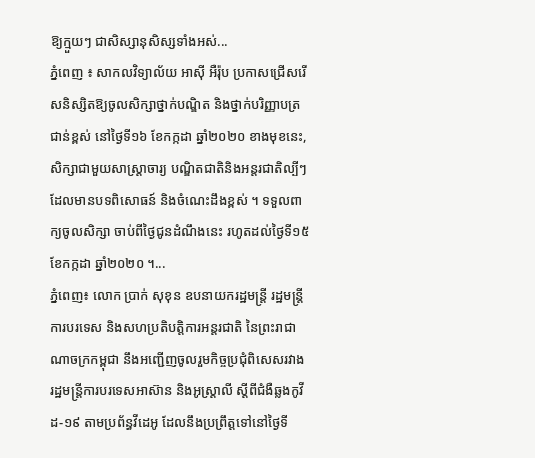ឱ្យក្មួយៗ ជាសិស្សានុសិស្សទាំងអស់...
ភ្នំពេញ ៖ សាកលវិទ្យាល័យ អាស៊ី អឺរ៉ុប ប្រកាសជ្រើសរើសនិស្សិតឱ្យចូលសិក្សាថ្នាក់បណ្ឌិត និងថ្នាក់បរិញ្ញាបត្រជាន់ខ្ពស់ នៅថ្ងៃទី១៦ ខែកក្កដា ឆ្នាំ២០២០ ខាងមុខនេះ, សិក្សាជាមួយសាស្រ្តាចារ្យ បណ្ឌិតជាតិនិងអន្តរជាតិល្បីៗ ដែលមានបទពិសោធន៍ និងចំណេះដឹងខ្ពស់ ។ ទទួលពាក្យចូលសិក្សា ចាប់ពីថ្ងៃជូនដំណឹងនេះ រហូតដល់ថ្ងៃទី១៥ ខែកក្កដា ឆ្នាំ២០២០ ។...
ភ្នំពេញ៖ លោក ប្រាក់ សុខុន ឧបនាយករដ្ឋមន្រ្តី រដ្ឋមន្រ្តីការបរទេស និងសហប្រតិបត្តិការអន្តរជាតិ នៃព្រះរាជាណាចក្រកម្ពុជា នឹងអញ្ជើញចូលរួមកិច្ចប្រជុំពិសេសរវាង រដ្ឋមន្ត្រីការបរទេសអាស៊ាន និងអូស្រ្ដាលី ស្ដីពីជំងឺឆ្លងកូវីដ-១៩ តាមប្រព័ន្ធវីដេអូ ដែលនឹងប្រព្រឹត្តទៅនៅថ្ងៃទី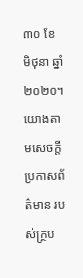៣០ ខែ មិថុនា ឆ្នាំ២០២០។ យោងតាមសេចក្ដីប្រកាសព័ត៌មាន របស់ក្ថ្រប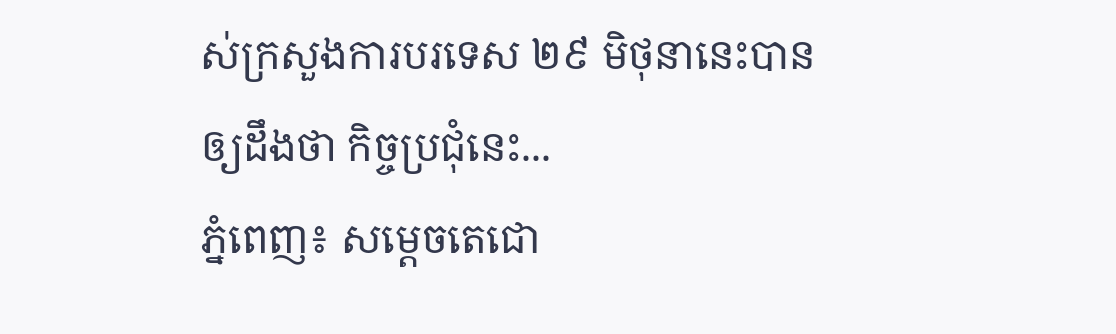ស់ក្រសួងការបរទេស ២៩ មិថុនានេះបានឲ្យដឹងថា កិច្ចប្រជុំនេះ...
ភ្នំពេញ៖ សម្តេចតេជោ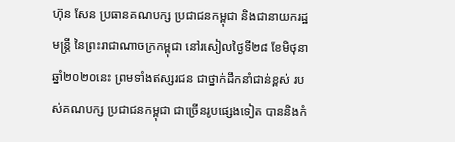ហ៊ុន សែន ប្រធានគណបក្ស ប្រជាជនកម្ពុជា និងជានាយករដ្ឋមន្ត្រី នៃព្រះរាជាណាចក្រកម្ពុជា នៅរសៀលថ្ងៃទី២៨ ខែមិថុនា ឆ្នាំ២០២០នេះ ព្រមទាំងឥស្សរជន ជាថ្នាក់ដឹកនាំជាន់ខ្ពស់ របស់គណបក្ស ប្រជាជនកម្ពុជា ជាច្រើនរូបផ្សេងទៀត បាននិងកំ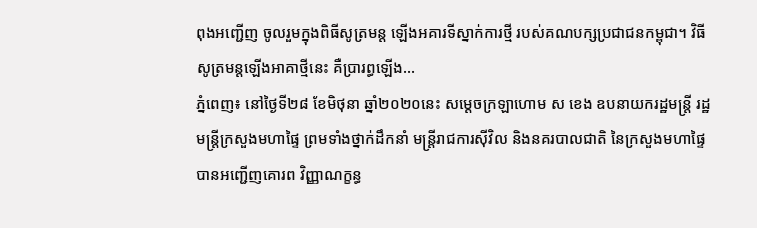ពុងអញ្ជើញ ចូលរួមក្នុងពិធីសូត្រមន្ត ឡើងអគារទីស្នាក់ការថ្មី របស់គណបក្សប្រជាជនកម្ពុជា។ វិធីសូត្រមន្តឡើងអាគាថ្មីនេះ គឺប្រារព្ធឡើង...
ភ្នំពេញ៖ នៅថ្ងៃទី២៨ ខែមិថុនា ឆ្នាំ២០២០នេះ សម្ដេចក្រឡាហោម ស ខេង ឧបនាយករដ្ឋមន្ត្រី រដ្ឋមន្ត្រីក្រសួងមហាផ្ទៃ ព្រមទាំងថ្នាក់ដឹកនាំ មន្ត្រីរាជការស៊ីវិល និងនគរបាលជាតិ នៃក្រសួងមហាផ្ទៃ បានអញ្ជើញគោរព វិញ្ញាណក្ខន្ធ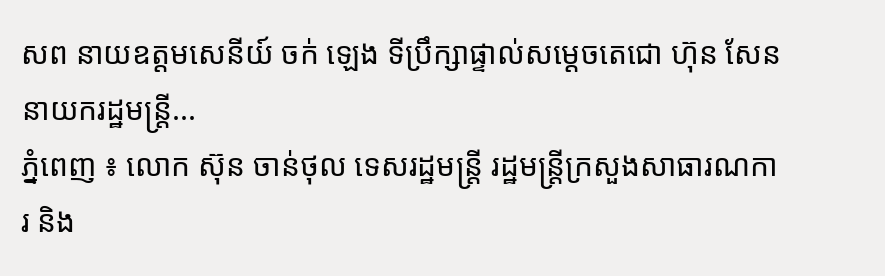សព នាយឧត្ដមសេនីយ៍ ចក់ ឡេង ទីប្រឹក្សាផ្ទាល់សម្ដេចតេជោ ហ៊ុន សែន នាយករដ្ឋមន្ត្រី...
ភ្នំពេញ ៖ លោក ស៊ុន ចាន់ថុល ទេសរដ្ឋមន្ដ្រី រដ្ឋមន្ត្រីក្រសួងសាធារណការ និង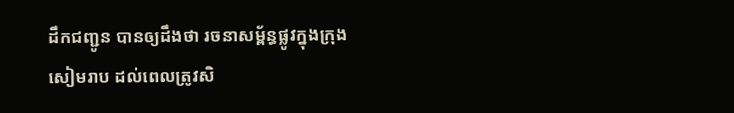ដឹកជញ្ជូន បានឲ្យដឹងថា រចនាសម្ព័ន្ធផ្លូវក្នុងក្រុងសៀមរាប ដល់ពេលត្រូវសិ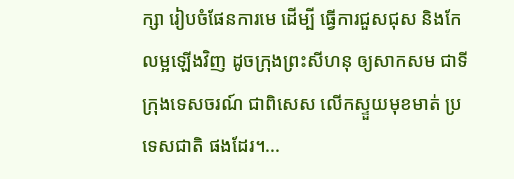ក្សា រៀបចំផែនការមេ ដើម្បី ធ្វើការជួសជុស និងកែលម្អឡើងវិញ ដូចក្រុងព្រះសីហនុ ឲ្យសាកសម ជាទីក្រុងទេសចរណ៍ ជាពិសេស លើកស្ទួយមុខមាត់ ប្រទេសជាតិ ផងដែរ។...